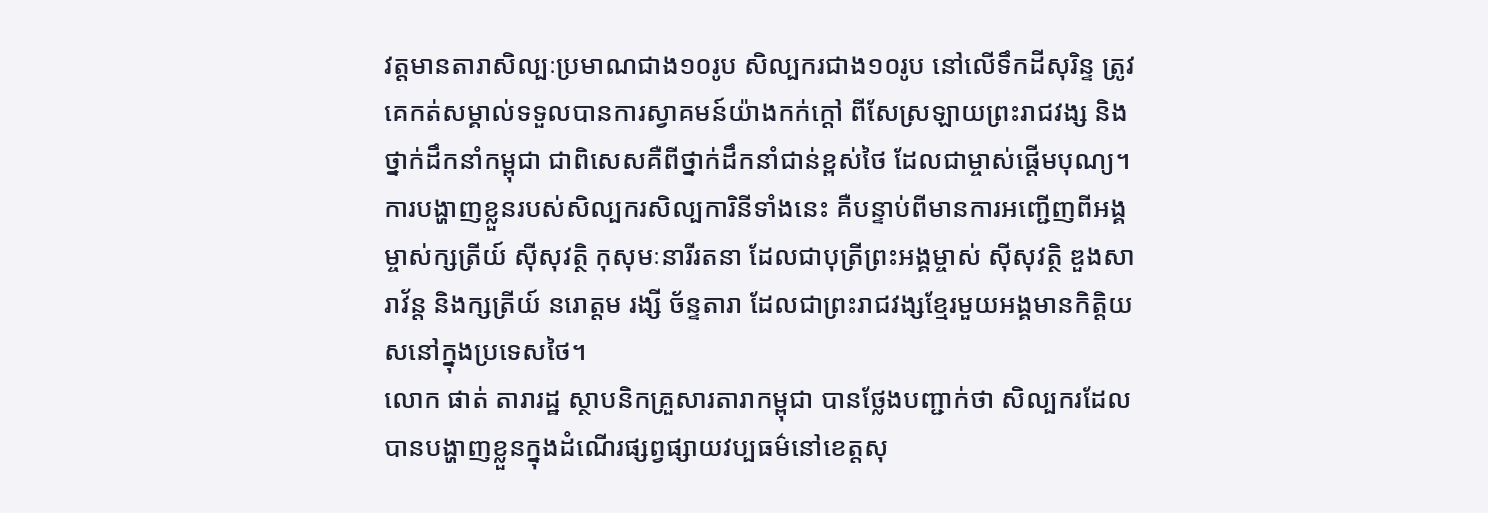វត្តមានតារាសិល្បៈប្រមាណជាង១០រូប សិល្បករជាង១០រូប នៅលើទឹកដីសុរិន្ទ ត្រូវគេកត់សម្គាល់ទទួលបានការស្វាគមន៍យ៉ាងកក់ក្ដៅ ពីសែស្រឡាយព្រះរាជវង្ស និងថ្នាក់ដឹកនាំកម្ពុជា ជាពិសេសគឺពីថ្នាក់ដឹកនាំជាន់ខ្ពស់ថៃ ដែលជាម្ចាស់ផ្ដើមបុណ្យ។ ការបង្ហាញខ្លួនរបស់សិល្បករសិល្បការិនីទាំងនេះ គឺបន្ទាប់ពីមានការអញ្ជើញពីអង្គម្ចាស់ក្សត្រីយ៍ ស៊ីសុវត្ថិ កុសុមៈនារីរតនា ដែលជាបុត្រីព្រះអង្គម្ចាស់ ស៊ីសុវត្ថិ ឌួងសារាវ័ន្ត និងក្សត្រីយ៍ នរោត្តម រង្សី ច័ន្ទតារា ដែលជាព្រះរាជវង្សខ្មែរមួយអង្គមានកិត្តិយសនៅក្នុងប្រទេសថៃ។
លោក ផាត់ តារារដ្ឋ ស្ថាបនិកគ្រួសារតារាកម្ពុជា បានថ្លែងបញ្ជាក់ថា សិល្បករដែលបានបង្ហាញខ្លួនក្នុងដំណើរផ្សព្វផ្សាយវប្បធម៌នៅខេត្តសុ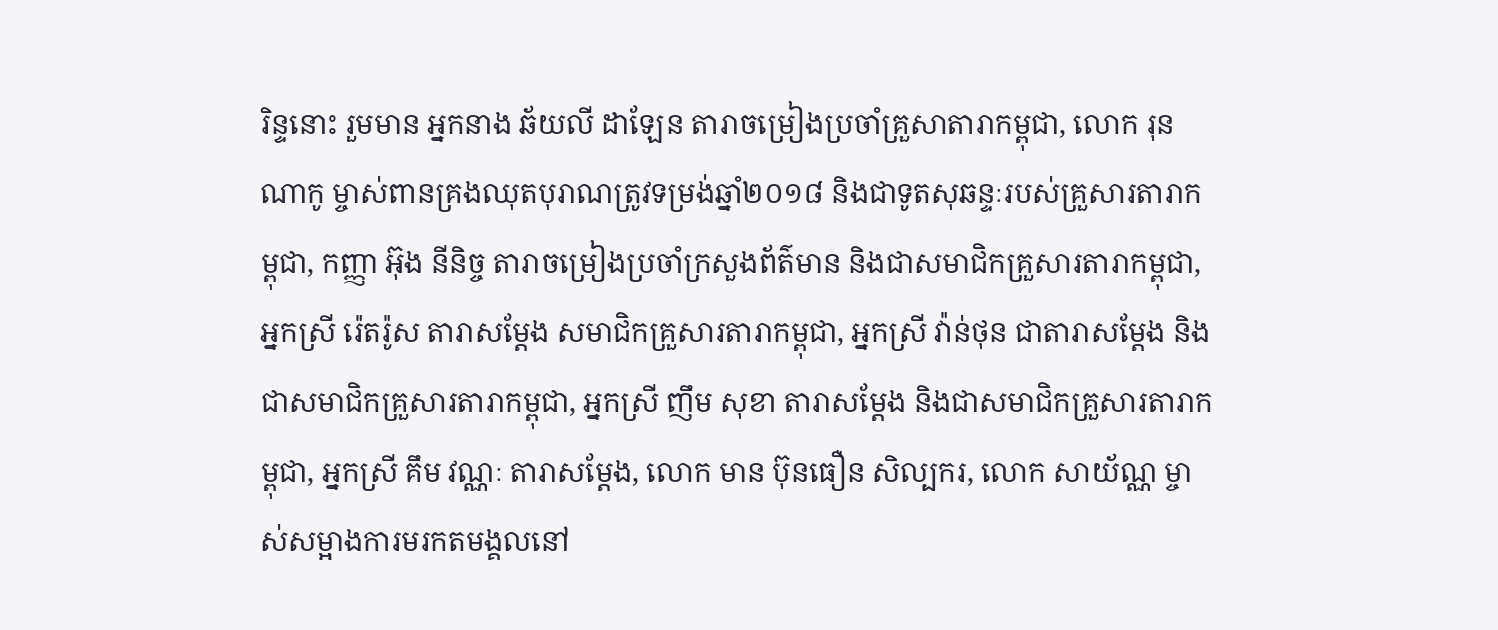រិន្ទនោះ រួមមាន អ្នកនាង ឆ័យលី ដាឡែន តារាចម្រៀងប្រចាំគ្រួសាតារាកម្ពុជា, លោក រុន ណាកូ ម្ចាស់ពានគ្រងឈុតបុរាណត្រូវទម្រង់ឆ្នាំ២០១៨ និងជាទូតសុឆន្ទៈរបស់គ្រួសារតារាកម្ពុជា, កញ្ញា អ៊ុង នីនិច្ច តារាចម្រៀងប្រចាំក្រសួងព័ត៌មាន និងជាសមាជិកគ្រួសារតារាកម្ពុជា, អ្នកស្រី រ៉េតរ៉ូស តារាសម្ដែង សមាជិកគ្រួសារតារាកម្ពុជា, អ្នកស្រី វ៉ាន់ថុន ជាតារាសម្ដែង និងជាសមាជិកគ្រួសារតារាកម្ពុជា, អ្នកស្រី ញឹម សុខា តារាសម្ដែង និងជាសមាជិកគ្រួសារតារាកម្ពុជា, អ្នកស្រី គឹម វណ្ណៈ តារាសម្ដែង, លោក មាន ប៊ុនធឿន សិល្បករ, លោក សាយ័ណ្ណ ម្ចាស់សម្អាងការមរកតមង្គលនៅ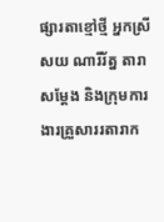ផ្សារតាខ្មៅថ្មី អ្នកស្រី សយ ណារីរ័ត្ន តារាសម្ដែង និងក្រុមការងារគ្រួសាររតារាក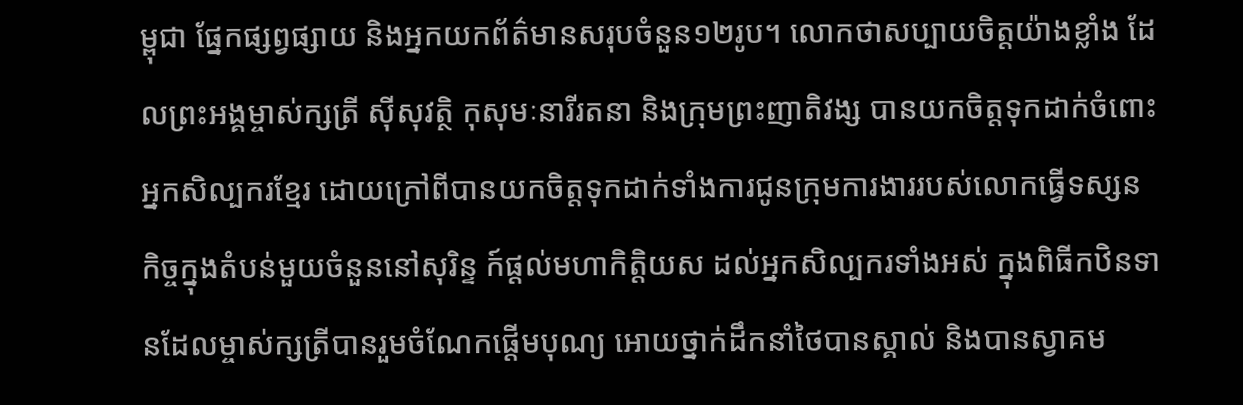ម្ពុជា ផ្នែកផ្សព្វផ្សាយ និងអ្នកយកព័ត៌មានសរុបចំនួន១២រូប។ លោកថាសប្បាយចិត្តយ៉ាងខ្លាំង ដែលព្រះអង្គម្ចាស់ក្សត្រី ស៊ីសុវត្ថិ កុសុមៈនារីរតនា និងក្រុមព្រះញាតិវង្ស បានយកចិត្តទុកដាក់ចំពោះអ្នកសិល្បករខ្មែរ ដោយក្រៅពីបានយកចិត្តទុកដាក់ទាំងការជូនក្រុមការងាររបស់លោកធ្វើទស្សនកិច្ចក្នុងតំបន់មួយចំនួននៅសុរិន្ទ ក៍ផ្ដល់មហាកិត្តិយស ដល់អ្នកសិល្បករទាំងអស់ ក្នុងពិធីកឋិនទានដែលម្ចាស់ក្សត្រីបានរួមចំណែកផ្ដើមបុណ្យ អោយថ្នាក់ដឹកនាំថៃបានស្គាល់ និងបានស្វាគម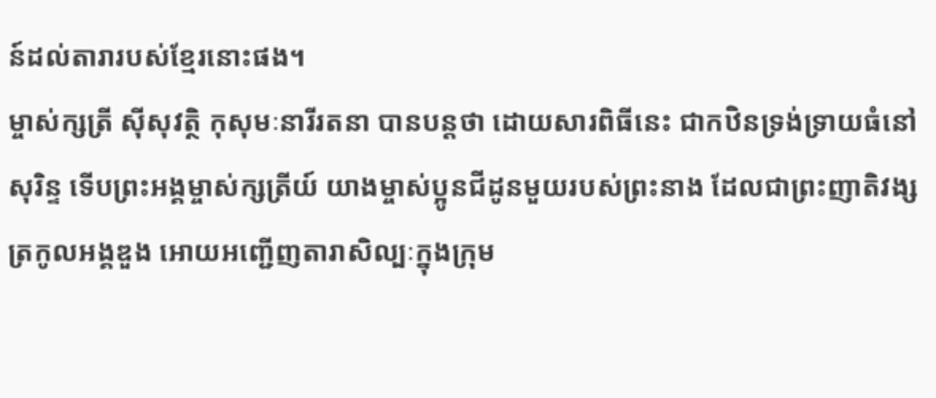ន៍ដល់តារារបស់ខ្មែរនោះផង។
ម្ចាស់ក្សត្រី ស៊ីសុវត្ថិ កុសុមៈនារីរតនា បានបន្តថា ដោយសារពិធីនេះ ជាកឋិនទ្រង់ទ្រាយធំនៅសុរិន្ទ ទើបព្រះអង្គម្ចាស់ក្សត្រីយ៍ យាងម្ចាស់ប្អូនជីដូនមួយរបស់ព្រះនាង ដែលជាព្រះញាតិវង្សត្រកូលអង្គឌួង អោយអញ្ជើញតារាសិល្បៈក្នុងក្រុម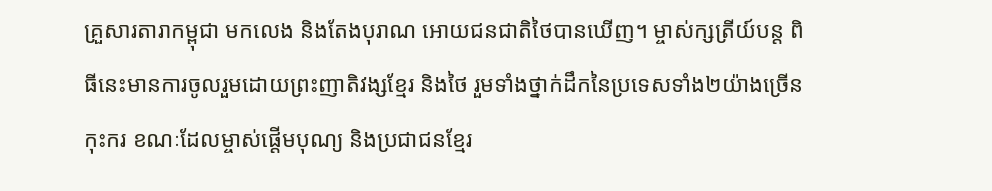គ្រួសារតារាកម្ពុជា មកលេង និងតែងបុរាណ អោយជនជាតិថៃបានឃើញ។ ម្ចាស់ក្សត្រីយ៍បន្ត ពិធីនេះមានការចូលរួមដោយព្រះញាតិវង្សខ្មែរ និងថៃ រួមទាំងថ្នាក់ដឹកនៃប្រទេសទាំង២យ៉ាងច្រើនកុះករ ខណៈដែលម្ចាស់ផ្ដើមបុណ្យ និងប្រជាជនខ្មែរ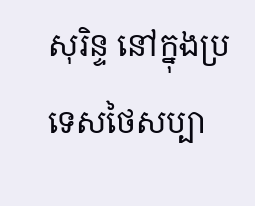សុរិន្ទ នៅក្នុងប្រទេសថៃសប្បា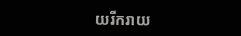យរីករាយ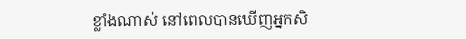ខ្លាំងណាស់ នៅពេលបានឃើញអ្នកសិ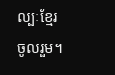ល្បៈខ្មែរ ចូលរួម។